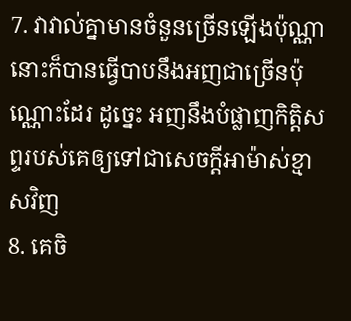7. វាវាល់គ្នាមានចំនួនច្រើនឡើងប៉ុណ្ណា នោះក៏បានធ្វើបាបនឹងអញជាច្រើនប៉ុណ្ណោះដែរ ដូច្នេះ អញនឹងបំផ្លាញកិត្តិសព្ទរបស់គេឲ្យទៅជាសេចក្ដីអាម៉ាស់ខ្មាសវិញ
8. គេចិ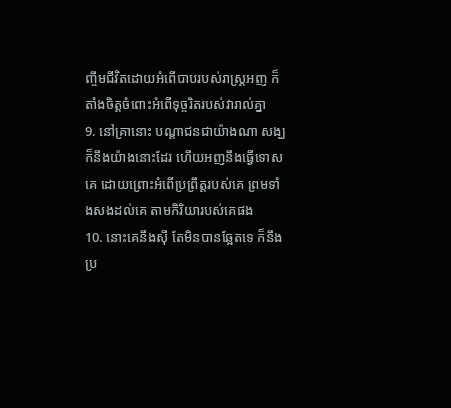ញ្ចឹមជីវិតដោយអំពើបាបរបស់រាស្ត្រអញ ក៏តាំងចិត្តចំពោះអំពើទុច្ចរិតរបស់វារាល់គ្នា
9. នៅគ្រានោះ បណ្តាជនជាយ៉ាងណា សង្ឃក៏នឹងយ៉ាងនោះដែរ ហើយអញនឹងធ្វើទោសគេ ដោយព្រោះអំពើប្រព្រឹត្តរបស់គេ ព្រមទាំងសងដល់គេ តាមកិរិយារបស់គេផង
10. នោះគេនឹងស៊ី តែមិនបានឆ្អែតទេ ក៏នឹងប្រ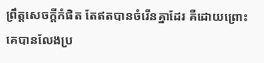ព្រឹត្តសេចក្ដីកំផិត តែឥតបានចំរើនគ្នាដែរ គឺដោយព្រោះគេបានលែងប្រ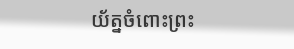យ័ត្នចំពោះព្រះ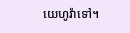យេហូវ៉ាទៅ។